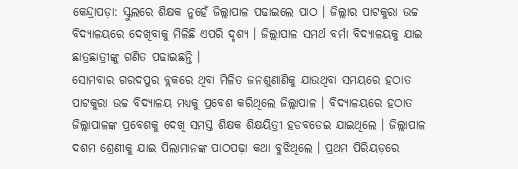କେନ୍ଦ୍ରାପଡ଼ା: ସ୍କୁଲରେ ଶିକ୍ଷକ ନୁହେଁ ଜିଲ୍ଲାପାଳ ପଢାଇଲେ ପାଠ । ଜିଲ୍ଲାର ପାଟକୁରା ଉଚ୍ଚ ବିଦ୍ୟାଳୟରେ ଦେଖିବାକୁ ମିଳିଛି ଏପରି ଦୃଶ୍ୟ । ଜିଲ୍ଲାପାଳ ସମର୍ଥ ବର୍ମା ବିଦ୍ୟାଳୟକୁ ଯାଇ ଛାତ୍ରଛାତ୍ରୀଙ୍କୁ ଗଣିତ ପଢାଇଛନ୍ତି ।
ସୋମବାର ଗରଦପୁର ବ୍ଲକରେ ଥିବା ମିଳିତ ଜନଶୁଣାଣିକୁ ଯାଉଥିବା ସମୟରେ ହଠାତ ପାଟକୁରା ଉଚ୍ଚ ବିଦ୍ୟାଳୟ ମଧ୍ୟକୁ ପ୍ରବେଶ କରିଥିଲେ ଜିଲ୍ଲାପାଳ । ବିଦ୍ୟାଳୟରେ ହଠାତ ଜିଲ୍ଲାପାଳଙ୍କ ପ୍ରବେଶକୁ ଦେଖି ସମସ୍ତ ଶିକ୍ଷକ ଶିକ୍ଷୟିତ୍ରୀ ହଡବଡେଇ ଯାଇଥିଲେ । ଜିଲ୍ଲାପାଳ ଦଶମ ଶ୍ରେଣୀକୁ ଯାଇ ପିଲାମାନଙ୍କ ପାଠପଢ଼ା କଥା ବୁଝିଥିଲେ । ପ୍ରଥମ ପିରିୟଡ଼ରେ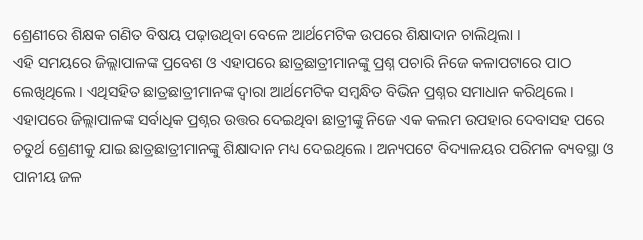ଶ୍ରେଣୀରେ ଶିକ୍ଷକ ଗଣିତ ବିଷୟ ପଢ଼ାଉଥିବା ବେଳେ ଆର୍ଥମେଟିକ ଉପରେ ଶିକ୍ଷାଦାନ ଚାଲିଥିଲା ।
ଏହି ସମୟରେ ଜିଲ୍ଲାପାଳଙ୍କ ପ୍ରବେଶ ଓ ଏହାପରେ ଛାତ୍ରଛାତ୍ରୀମାନଙ୍କୁ ପ୍ରଶ୍ନ ପଚାରି ନିଜେ କଳାପଟାରେ ପାଠ ଲେଖିଥିଲେ । ଏଥିସହିତ ଛାତ୍ରଛାତ୍ରୀମାନଙ୍କ ଦ୍ବାରା ଆର୍ଥମେଟିକ ସମ୍ବନ୍ଧିତ ବିଭିନ ପ୍ରଶ୍ନର ସମାଧାନ କରିଥିଲେ ।
ଏହାପରେ ଜିଲ୍ଲାପାଳଙ୍କ ସର୍ବାଧିକ ପ୍ରଶ୍ନର ଉତ୍ତର ଦେଇଥିବା ଛାତ୍ରୀଙ୍କୁ ନିଜେ ଏକ କଲମ ଉପହାର ଦେବାସହ ପରେ ଚତୁର୍ଥ ଶ୍ରେଣୀକୁ ଯାଇ ଛାତ୍ରଛାତ୍ରୀମାନଙ୍କୁ ଶିକ୍ଷାଦାନ ମଧ୍ୟ ଦେଇଥିଲେ । ଅନ୍ୟପଟେ ବିଦ୍ୟାଳୟର ପରିମଳ ବ୍ୟବସ୍ଥା ଓ ପାନୀୟ ଜଳ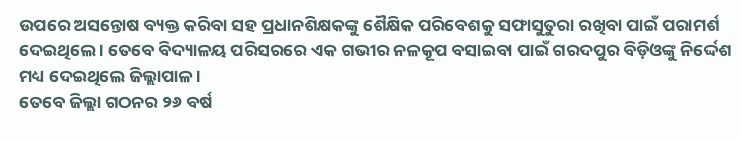ଉପରେ ଅସନ୍ତୋଷ ବ୍ୟକ୍ତ କରିବା ସହ ପ୍ରଧାନଶିକ୍ଷକଙ୍କୁ ଶୈକ୍ଷିକ ପରିବେଶକୁ ସଫାସୁତୁରା ରଖିବା ପାଇଁ ପରାମର୍ଶ ଦେଇଥିଲେ । ତେବେ ବିଦ୍ୟାଳୟ ପରିସରରେ ଏକ ଗଭୀର ନଳକୂପ ବସାଇବା ପାଇଁ ଗରଦପୁର ବିଡ଼ିଓଙ୍କୁ ନିର୍ଦ୍ଦେଶ ମଧ୍ୟ ଦେଇଥିଲେ ଜିଲ୍ଲାପାଳ ।
ତେବେ ଜିଲ୍ଲା ଗଠନର ୨୬ ବର୍ଷ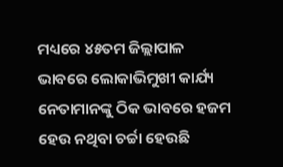ମଧ୍ୟରେ ୪୫ତମ ଜିଲ୍ଲାପାଳ ଭାବରେ ଲୋକାଭିମୁଖୀ କାର୍ଯ୍ୟ ନେତାମାନଙ୍କୁ ଠିକ ଭାବରେ ହଜମ ହେଉ ନଥିବା ଚର୍ଚ୍ଚା ହେଉଛି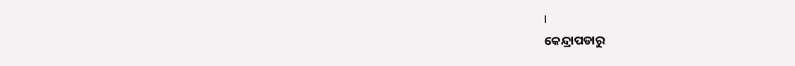।
କେନ୍ଦ୍ରାପଡାରୁ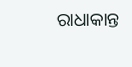ରାଧାକାନ୍ତ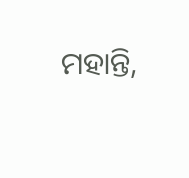ମହାନ୍ତି,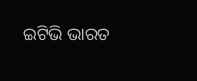ଇଟିଭି ଭାରତ